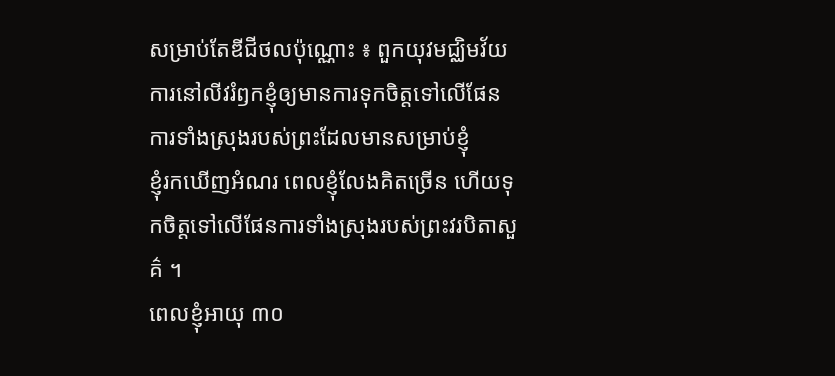សម្រាប់តែឌីជីថលប៉ុណ្ណោះ ៖ ពួកយុវមជ្ឈិមវ័យ
ការនៅលីវរំឭកខ្ញុំឲ្យមានការទុកចិត្តទៅលើផែនការទាំងស្រុងរបស់ព្រះដែលមានសម្រាប់ខ្ញុំ
ខ្ញុំរកឃើញអំណរ ពេលខ្ញុំលែងគិតច្រើន ហើយទុកចិត្តទៅលើផែនការទាំងស្រុងរបស់ព្រះវរបិតាសួគ៌ ។
ពេលខ្ញុំអាយុ ៣០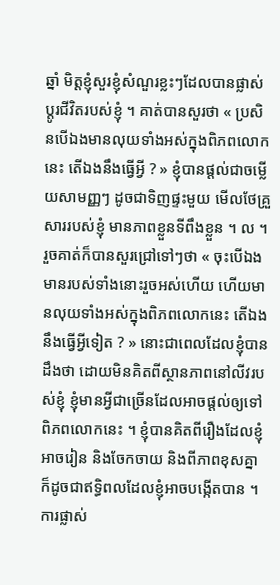ឆ្នាំ មិត្តខ្ញុំសួរខ្ញុំសំណួរខ្លះៗដែលបានផ្លាស់ប្ដូរជីវិតរបស់ខ្ញុំ ។ គាត់បានសួរថា « ប្រសិនបើឯងមានលុយទាំងអស់ក្នុងពិភពលោកនេះ តើឯងនឹងធ្វើអ្វី ? » ខ្ញុំបានផ្តល់ជាចម្លើយសាមញ្ញៗ ដូចជាទិញផ្ទះមួយ មើលថែគ្រួសាររបស់ខ្ញុំ មានភាពខ្លួនទីពឹងខ្លួន ។ ល ។
រួចគាត់ក៏បានសួរជ្រៅទៅៗថា « ចុះបើឯងមានរបស់ទាំងនោះរួចអស់ហើយ ហើយមានលុយទាំងអស់ក្នុងពិភពលោកនេះ តើឯងនឹងធ្វើអ្វីទៀត ? » នោះជាពេលដែលខ្ញុំបានដឹងថា ដោយមិនគិតពីស្ថានភាពនៅលីវរបស់ខ្ញុំ ខ្ញុំមានអ្វីជាច្រើនដែលអាចផ្តល់ឲ្យទៅពិភពលោកនេះ ។ ខ្ញុំបានគិតពីរឿងដែលខ្ញុំអាចរៀន និងចែកចាយ និងពីភាពខុសគ្នា ក៏ដូចជាឥទ្ធិពលដែលខ្ញុំអាចបង្កើតបាន ។
ការផ្លាស់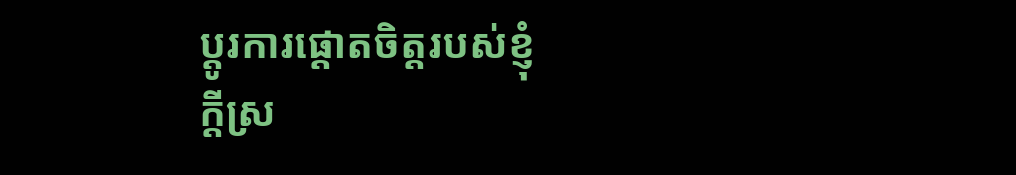ប្ដូរការផ្ដោតចិត្តរបស់ខ្ញុំ
ក្ដីស្រ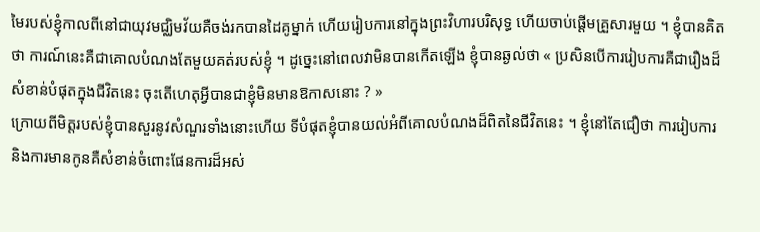មៃរបស់ខ្ញុំកាលពីនៅជាយុវមជ្ឈិមវ័យគឺចង់រកបានដៃគូម្នាក់ ហើយរៀបការនៅក្នុងព្រះវិហារបរិសុទ្ធ ហើយចាប់ផ្ដើមគ្រួសារមួយ ។ ខ្ញុំបានគិតថា ការណ៍នេះគឺជាគោលបំណងតែមួយគត់របស់ខ្ញុំ ។ ដូច្នេះនៅពេលវាមិនបានកើតឡើង ខ្ញុំបានឆ្ងល់ថា « ប្រសិនបើការរៀបការគឺជារឿងដ៏សំខាន់បំផុតក្នុងជីវិតនេះ ចុះតើហេតុអ្វីបានជាខ្ញុំមិនមានឱកាសនោះ ? »
ក្រោយពីមិត្តរបស់ខ្ញុំបានសួរនូវសំណួរទាំងនោះហើយ ទីបំផុតខ្ញុំបានយល់អំពីគោលបំណងដ៏ពិតនៃជីវិតនេះ ។ ខ្ញុំនៅតែជឿថា ការរៀបការ និងការមានកូនគឺសំខាន់ចំពោះផែនការដ៏អស់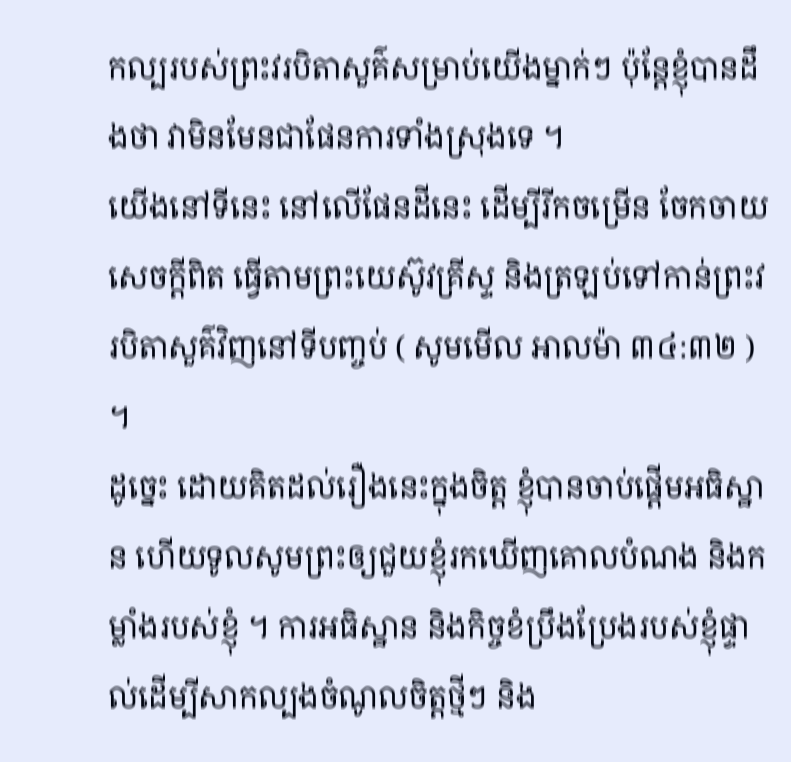កល្បរបស់ព្រះវរបិតាសួគ៌សម្រាប់យើងម្នាក់ៗ ប៉ុន្ដែខ្ញុំបានដឹងថា វាមិនមែនជាផែនការទាំងស្រុងទេ ។
យើងនៅទីនេះ នៅលើផែនដីនេះ ដើម្បីរីកចម្រើន ចែកចាយសេចក្ដីពិត ធ្វើតាមព្រះយេស៊ូវគ្រីស្ទ និងត្រឡប់ទៅកាន់ព្រះវរបិតាសួគ៌វិញនៅទីបញ្ចប់ ( សូមមើល អាលម៉ា ៣៤:៣២ ) ។
ដូច្នេះ ដោយគិតដល់រឿងនេះក្នុងចិត្ត ខ្ញុំបានចាប់ផ្តើមអធិស្ឋាន ហើយទូលសូមព្រះឲ្យជួយខ្ញុំរកឃើញគោលបំណង និងកម្លាំងរបស់ខ្ញុំ ។ ការអធិស្ឋាន និងកិច្ចខំប្រឹងប្រែងរបស់ខ្ញុំផ្ទាល់ដើម្បីសាកល្បងចំណូលចិត្តថ្មីៗ និង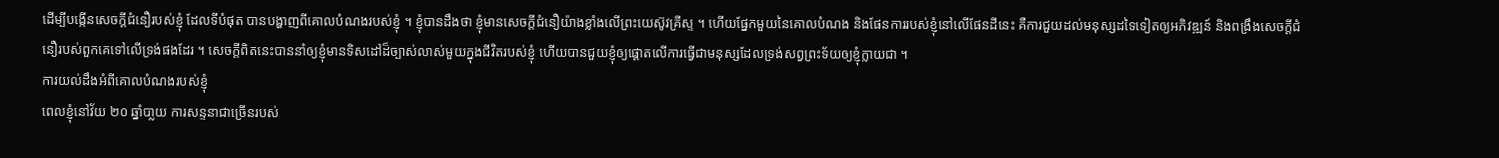ដើម្បីបង្កើនសេចក្ដីជំនឿរបស់ខ្ញុំ ដែលទីបំផុត បានបង្ហាញពីគោលបំណងរបស់ខ្ញុំ ។ ខ្ញុំបានដឹងថា ខ្ញុំមានសេចក្ដីជំនឿយ៉ាងខ្លាំងលើព្រះយេស៊ូវគ្រីស្ទ ។ ហើយផ្នែកមួយនៃគោលបំណង និងផែនការរបស់ខ្ញុំនៅលើផែនដីនេះ គឺការជួយដល់មនុស្សដទៃទៀតឲ្យអភិវឌ្ឍន៍ និងពង្រឹងសេចក្ដីជំនឿរបស់ពួកគេទៅលើទ្រង់ផងដែរ ។ សេចក្ដីពិតនេះបាននាំឲ្យខ្ញុំមានទិសដៅដ៏ច្បាស់លាស់មួយក្នុងជីវិតរបស់ខ្ញុំ ហើយបានជួយខ្ញុំឲ្យផ្ដោតលើការធ្វើជាមនុស្សដែលទ្រង់សព្វព្រះទ័យឲ្យខ្ញុំក្លាយជា ។
ការយល់ដឹងអំពីគោលបំណងរបស់ខ្ញុំ
ពេលខ្ញុំនៅវ័យ ២០ ឆ្នាំបា្លយ ការសន្ទនាជាច្រើនរបស់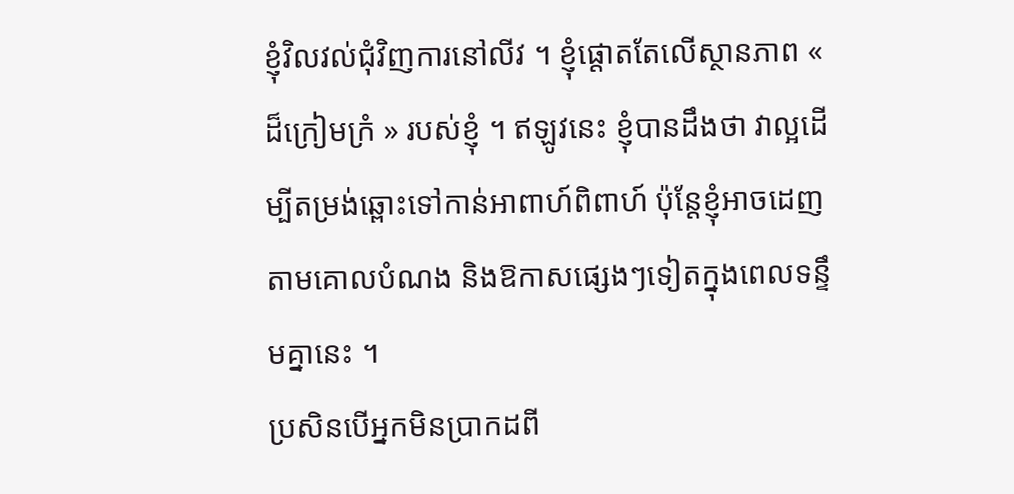ខ្ញុំវិលវល់ជុំវិញការនៅលីវ ។ ខ្ញុំផ្ដោតតែលើស្ថានភាព « ដ៏ក្រៀមក្រំ » របស់ខ្ញុំ ។ ឥឡូវនេះ ខ្ញុំបានដឹងថា វាល្អដើម្បីតម្រង់ឆ្ពោះទៅកាន់អាពាហ៍ពិពាហ៍ ប៉ុន្ដែខ្ញុំអាចដេញតាមគោលបំណង និងឱកាសផ្សេងៗទៀតក្នុងពេលទន្ទឹមគ្នានេះ ។
ប្រសិនបើអ្នកមិនប្រាកដពី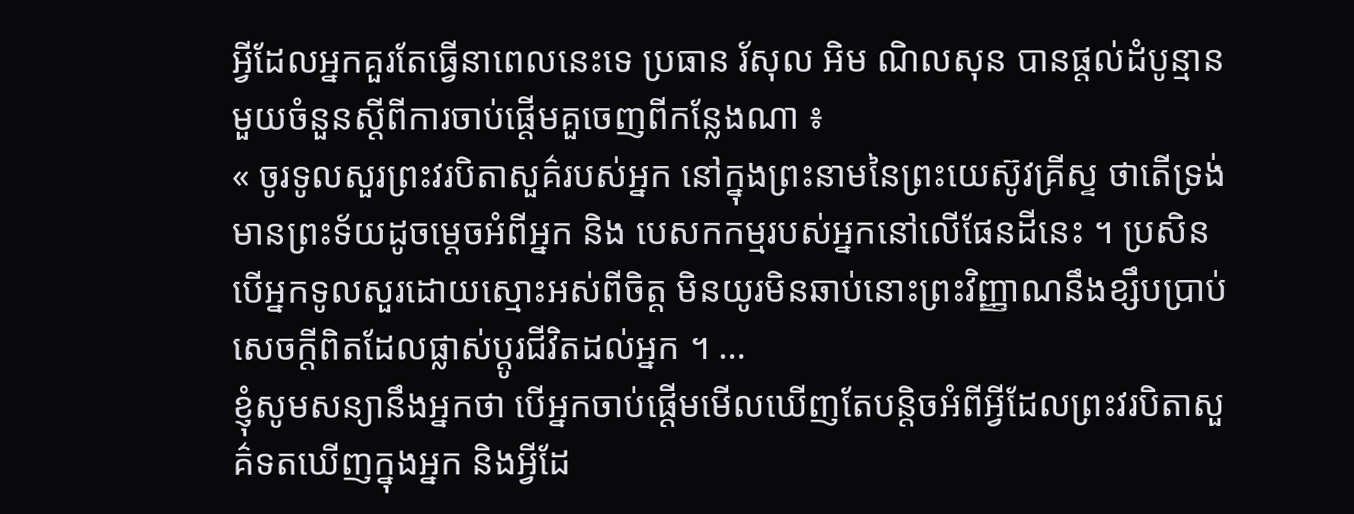អ្វីដែលអ្នកគួរតែធ្វើនាពេលនេះទេ ប្រធាន រ័សុល អិម ណិលសុន បានផ្ដល់ដំបូន្មានមួយចំនួនស្ដីពីការចាប់ផ្តើមគួចេញពីកន្លែងណា ៖
« ចូរទូលសួរព្រះវរបិតាសួគ៌របស់អ្នក នៅក្នុងព្រះនាមនៃព្រះយេស៊ូវគ្រីស្ទ ថាតើទ្រង់មានព្រះទ័យដូចម្ដេចអំពីអ្នក និង បេសកកម្មរបស់អ្នកនៅលើផែនដីនេះ ។ ប្រសិនបើអ្នកទូលសួរដោយស្មោះអស់ពីចិត្ត មិនយូរមិនឆាប់នោះព្រះវិញ្ញាណនឹងខ្សឹបប្រាប់សេចក្ដីពិតដែលផ្លាស់ប្ដូរជីវិតដល់អ្នក ។ …
ខ្ញុំសូមសន្យានឹងអ្នកថា បើអ្នកចាប់ផ្ដើមមើលឃើញតែបន្តិចអំពីអ្វីដែលព្រះវរបិតាសួគ៌ទតឃើញក្នុងអ្នក និងអ្វីដែ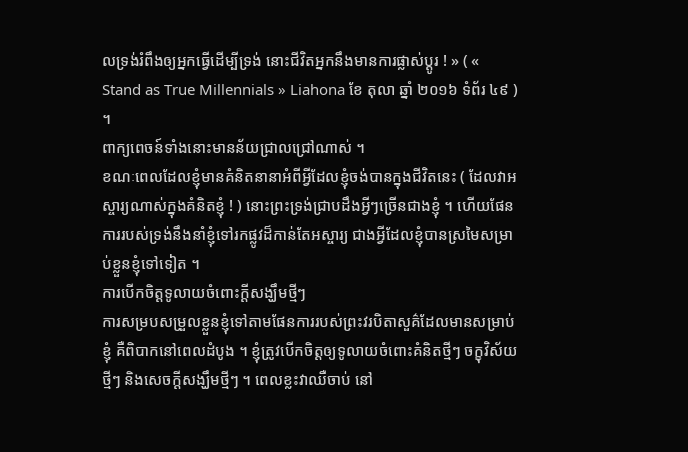លទ្រង់រំពឹងឲ្យអ្នកធ្វើដើម្បីទ្រង់ នោះជីវិតអ្នកនឹងមានការផ្លាស់ប្ដូរ ! » ( « Stand as True Millennials » Liahona ខែ តុលា ឆ្នាំ ២០១៦ ទំព័រ ៤៩ ) ។
ពាក្យពេចន៍ទាំងនោះមានន័យជ្រាលជ្រៅណាស់ ។
ខណៈពេលដែលខ្ញុំមានគំនិតនានាអំពីអ្វីដែលខ្ញុំចង់បានក្នុងជីវិតនេះ ( ដែលវាអស្ចារ្យណាស់ក្នុងគំនិតខ្ញុំ ! ) នោះព្រះទ្រង់ជ្រាបដឹងអ្វីៗច្រើនជាងខ្ញុំ ។ ហើយផែនការរបស់ទ្រង់នឹងនាំខ្ញុំទៅរកផ្លូវដ៏កាន់តែអស្ចារ្យ ជាងអ្វីដែលខ្ញុំបានស្រមៃសម្រាប់ខ្លួនខ្ញុំទៅទៀត ។
ការបើកចិត្តទូលាយចំពោះក្ដីសង្ឃឹមថ្មីៗ
ការសម្របសម្រួលខ្លួនខ្ញុំទៅតាមផែនការរបស់ព្រះវរបិតាសួគ៌ដែលមានសម្រាប់ខ្ញុំ គឺពិបាកនៅពេលដំបូង ។ ខ្ញុំត្រូវបើកចិត្តឲ្យទូលាយចំពោះគំនិតថ្មីៗ ចក្ខុវិស័យថ្មីៗ និងសេចក្ដីសង្ឃឹមថ្មីៗ ។ ពេលខ្លះវាឈឺចាប់ នៅ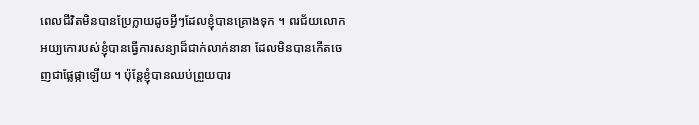ពេលជីវិតមិនបានប្រែក្លាយដូចអ្វីៗដែលខ្ញុំបានគ្រោងទុក ។ ពរជ័យលោកអយ្យកោរបស់ខ្ញុំបានធ្វើការសន្យាដ៏ជាក់លាក់នានា ដែលមិនបានកើតចេញជាផ្លែផ្កាឡើយ ។ ប៉ុន្ដែខ្ញុំបានឈប់ព្រួយបារ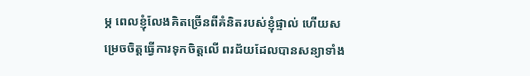ម្ភ ពេលខ្ញុំលែងគិតច្រើនពីគំនិតរបស់ខ្ញុំផ្ទាល់ ហើយសម្រេចចិត្តធ្វើការទុកចិត្តលើ ពរជ័យដែលបានសន្យាទាំង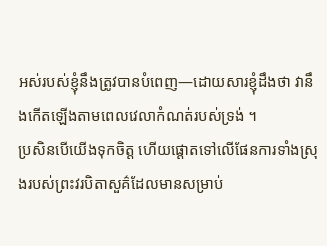អស់របស់ខ្ញុំនឹងត្រូវបានបំពេញ—ដោយសារខ្ញុំដឹងថា វានឹងកើតឡើងតាមពេលវេលាកំណត់របស់ទ្រង់ ។
ប្រសិនបើយើងទុកចិត្ត ហើយផ្ដោតទៅលើផែនការទាំងស្រុងរបស់ព្រះវរបិតាសួគ៌ដែលមានសម្រាប់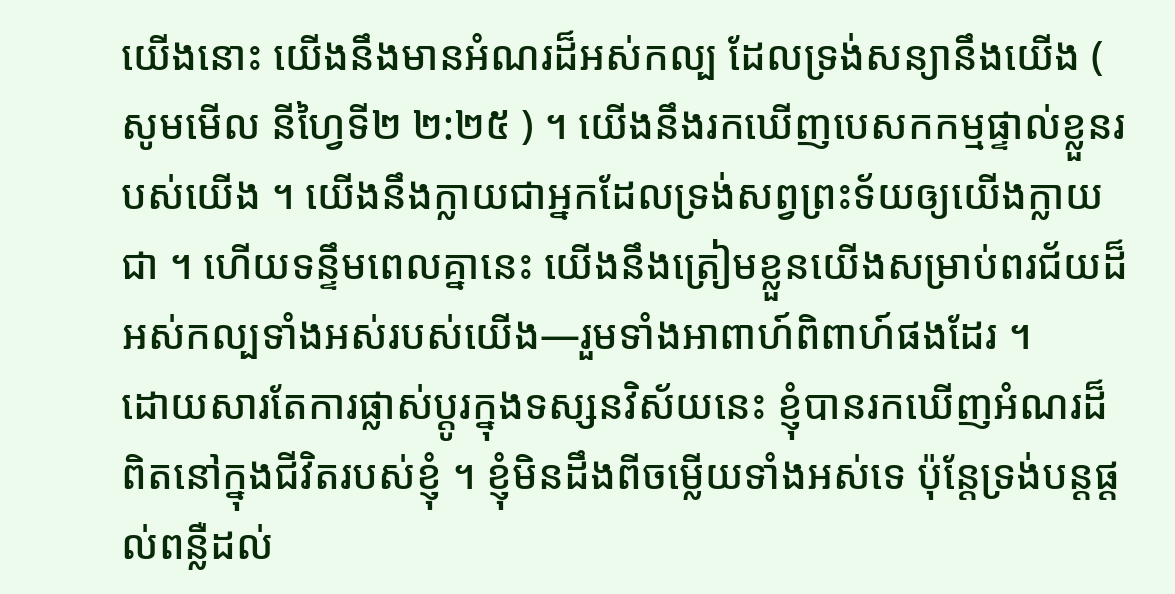យើងនោះ យើងនឹងមានអំណរដ៏អស់កល្ប ដែលទ្រង់សន្យានឹងយើង ( សូមមើល នីហ្វៃទី២ ២:២៥ ) ។ យើងនឹងរកឃើញបេសកកម្មផ្ទាល់ខ្លួនរបស់យើង ។ យើងនឹងក្លាយជាអ្នកដែលទ្រង់សព្វព្រះទ័យឲ្យយើងក្លាយជា ។ ហើយទន្ទឹមពេលគ្នានេះ យើងនឹងត្រៀមខ្លួនយើងសម្រាប់ពរជ័យដ៏អស់កល្បទាំងអស់របស់យើង—រួមទាំងអាពាហ៍ពិពាហ៍ផងដែរ ។
ដោយសារតែការផ្លាស់ប្ដូរក្នុងទស្សនវិស័យនេះ ខ្ញុំបានរកឃើញអំណរដ៏ពិតនៅក្នុងជីវិតរបស់ខ្ញុំ ។ ខ្ញុំមិនដឹងពីចម្លើយទាំងអស់ទេ ប៉ុន្ដែទ្រង់បន្ដផ្ដល់ពន្លឺដល់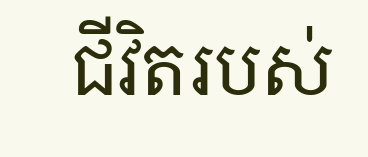ជីវិតរបស់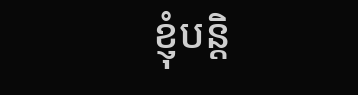ខ្ញុំបន្ដិ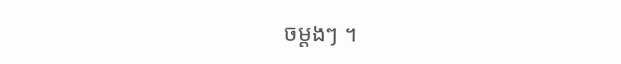ចម្ដងៗ ។